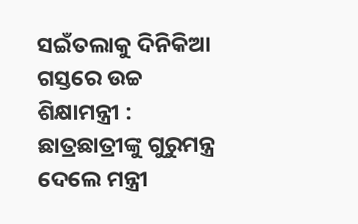ସଇଁତଲାକୁ ଦିନିକିଆ ଗସ୍ତରେ ଉଚ୍ଚ ଶିକ୍ଷାମନ୍ତ୍ରୀ : ଛାତ୍ରଛାତ୍ରୀଙ୍କୁ ଗୁରୁମନ୍ତ୍ର ଦେଲେ ମନ୍ତ୍ରୀ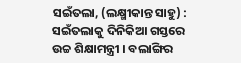ସଇଁତଲା, (ଲକ୍ଷ୍ମୀକାନ୍ତ ସାହୁ) : ସଇଁତଲାକୁ ଦିନିକିଆ ଗସ୍ତରେ ଉଚ୍ଚ ଶିକ୍ଷାମନ୍ତ୍ରୀ । ବଲାଙ୍ଗିର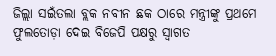ଜିଲ୍ଲା ସଇଁତଲା ବ୍ଲକ ନବୀନ ଛକ ଠାରେ ମନ୍ତ୍ରୀଙ୍କୁ ପ୍ରଥମେ ଫୁଲତୋଡ଼ା ଦେଇ ବିଜେପି ପକ୍ଷରୁ ସ୍ୱାଗତ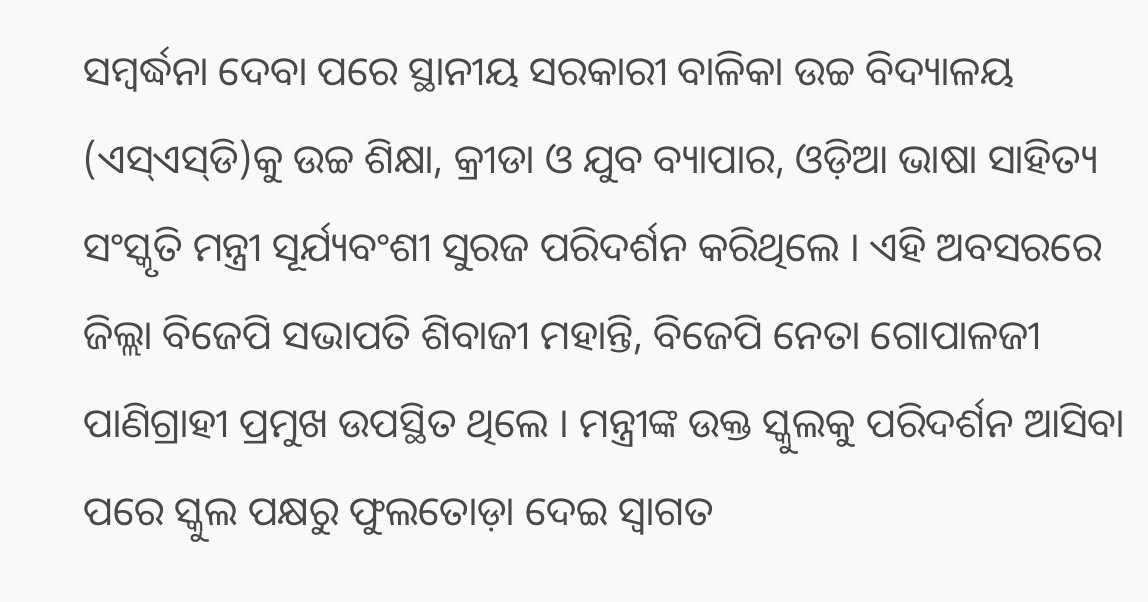ସମ୍ବର୍ଦ୍ଧନା ଦେବା ପରେ ସ୍ଥାନୀୟ ସରକାରୀ ବାଳିକା ଉଚ୍ଚ ବିଦ୍ୟାଳୟ (ଏସ୍‌ଏସ୍‌ଡି)କୁ ଉଚ୍ଚ ଶିକ୍ଷା, କ୍ରୀଡା ଓ ଯୁବ ବ୍ୟାପାର, ଓଡ଼ିଆ ଭାଷା ସାହିତ୍ୟ ସଂସ୍କୃତି ମନ୍ତ୍ରୀ ସୂର୍ଯ୍ୟବଂଶୀ ସୁରଜ ପରିଦର୍ଶନ କରିଥିଲେ । ଏହି ଅବସରରେ ଜିଲ୍ଲା ବିଜେପି ସଭାପତି ଶିବାଜୀ ମହାନ୍ତି, ବିଜେପି ନେତା ଗୋପାଳଜୀ ପାଣିଗ୍ରାହୀ ପ୍ରମୁଖ ଉପସ୍ଥିତ ଥିଲେ । ମନ୍ତ୍ରୀଙ୍କ ଉକ୍ତ ସ୍କୁଲକୁ ପରିଦର୍ଶନ ଆସିବା ପରେ ସ୍କୁଲ ପକ୍ଷରୁ ଫୁଲତୋଡ଼ା ଦେଇ ସ୍ୱାଗତ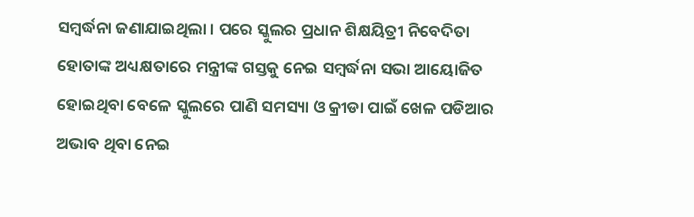ସମ୍ବର୍ଦ୍ଧନା ଜଣାଯାଇଥିଲା । ପରେ ସ୍କୁଲର ପ୍ରଧାନ ଶିକ୍ଷୟିତ୍ରୀ ନିବେଦିତା ହୋତାଙ୍କ ଅଧ୍ୟକ୍ଷତାରେ ମନ୍ତ୍ରୀଙ୍କ ଗସ୍ତକୁ ନେଇ ସମ୍ବର୍ଦ୍ଧନା ସଭା ଆୟୋଜିତ ହୋଇଥିବା ବେଳେ ସ୍କୁଲରେ ପାଣି ସମସ୍ୟା ଓ କ୍ରୀଡା ପାଇଁ ଖେଳ ପଡିଆର ଅଭାବ ଥିବା ନେଇ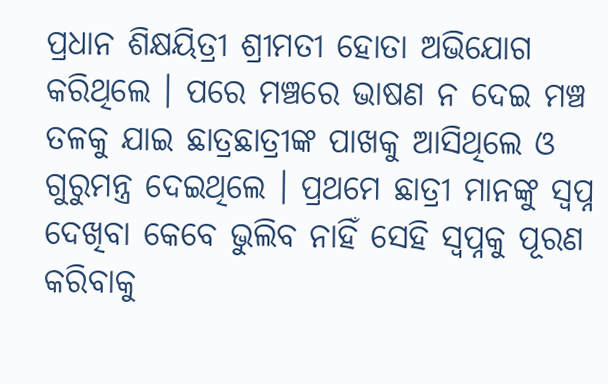ପ୍ରଧାନ ଶିକ୍ଷୟିତ୍ରୀ ଶ୍ରୀମତୀ ହୋତା ଅଭିଯୋଗ କରିଥିଲେ । ପରେ ମଞ୍ଚରେ ଭାଷଣ ନ ଦେଇ ମଞ୍ଚ ତଳକୁ ଯାଇ ଛାତ୍ରଛାତ୍ରୀଙ୍କ ପାଖକୁ ଆସିଥିଲେ ଓ ଗୁରୁମନ୍ତ୍ର ଦେଇଥିଲେ । ପ୍ରଥମେ ଛାତ୍ରୀ ମାନଙ୍କୁ ସ୍ୱପ୍ନ ଦେଖିବା କେବେ ଭୁଲିବ ନାହିଁ ସେହି ସ୍ୱପ୍ନକୁ ପୂରଣ କରିବାକୁ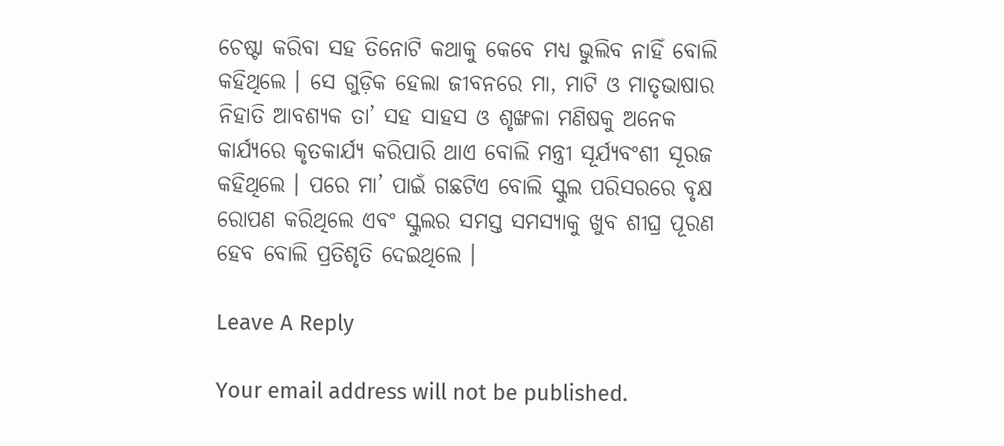ଚେଷ୍ଟା କରିବା ସହ ତିନୋଟି କଥାକୁ କେବେ ମଧ୍ୟ ଭୁଲିବ ନାହିଁ ବୋଲି କହିଥିଲେ । ସେ ଗୁଡ଼ିକ ହେଲା ଜୀବନରେ ମା, ମାଟି ଓ ମାତୃଭାଷାର ନିହାତି ଆବଶ୍ୟକ ତା’ ସହ ସାହସ ଓ ଶୃଙ୍ଖଳା ମଣିଷକୁ ଅନେକ କାର୍ଯ୍ୟରେ କୃତକାର୍ଯ୍ୟ କରିପାରି ଥାଏ ବୋଲି ମନ୍ତ୍ରୀ ସୂର୍ଯ୍ୟବଂଶୀ ସୂରଜ କହିଥିଲେ । ପରେ ମା’ ପାଇଁ ଗଛଟିଏ ବୋଲି ସ୍କୁଲ ପରିସରରେ ବୃକ୍ଷ ରୋପଣ କରିଥିଲେ ଏବଂ ସ୍କୁଲର ସମସ୍ତ ସମସ୍ୟାକୁ ଖୁବ ଶୀଘ୍ର ପୂରଣ ହେବ ବୋଲି ପ୍ରତିଶୃତି ଦେଇଥିଲେ ।

Leave A Reply

Your email address will not be published.